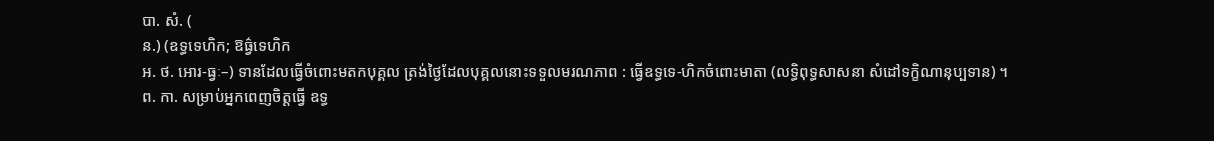បា. សំ. (
ន.) (ឧទ្ធទេហិក; ឱធ៌្វទេហិក
អ. ថ. អោរ-ធ្វៈ–) ទានដែលធ្វើចំពោះមតកបុគ្គល ត្រង់ថ្ងៃដែលបុគ្គលនោះទទួលមរណភាព : ធ្វើឧទ្ធទេ-ហិកចំពោះមាតា (លទ្ធិពុទ្ធសាសនា សំដៅទក្ខិណានុប្បទាន) ។
ព. កា. សម្រាប់អ្នកពេញចិត្តធ្វើ ឧទ្ធ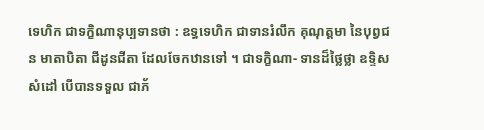ទេហិក ជាទក្ខិណានុប្បទានថា : ឧទ្ធទេហិក ជាទានរំលឹក គុណុត្តមា នៃបុព្វជន មាតាបិតា ជីដូនជីតា ដែលចែកឋានទៅ ។ ជាទក្ខិណា- ទានដ៏ថ្លៃថ្លា ឧទ្ទិសសំដៅ បើបានទទួល ជាភ័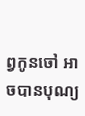ព្វកូនចៅ អាចបានបុណ្យ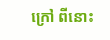ក្រៅ ពីនោះ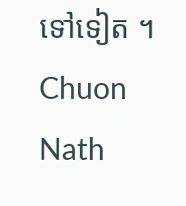ទៅទៀត ។
Chuon Nath